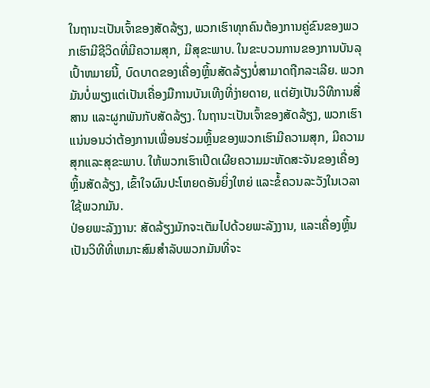ໃນຖານະເປັນເຈົ້າຂອງສັດລ້ຽງ, ພວກເຮົາທຸກຄົນຕ້ອງການຄູ່ຂົນຂອງພວກເຮົາມີຊີວິດທີ່ມີຄວາມສຸກ, ມີສຸຂະພາບ. ໃນຂະບວນການຂອງການບັນລຸເປົ້າຫມາຍນີ້, ບົດບາດຂອງເຄື່ອງຫຼິ້ນສັດລ້ຽງບໍ່ສາມາດຖືກລະເລີຍ. ພວກມັນບໍ່ພຽງແຕ່ເປັນເຄື່ອງມືການບັນເທີງທີ່ງ່າຍດາຍ, ແຕ່ຍັງເປັນວິທີການສື່ສານ ແລະຜູກພັນກັບສັດລ້ຽງ. ໃນຖານະເປັນເຈົ້າຂອງສັດລ້ຽງ, ພວກເຮົາແນ່ນອນວ່າຕ້ອງການເພື່ອນຮ່ວມຫຼິ້ນຂອງພວກເຮົາມີຄວາມສຸກ, ມີຄວາມສຸກແລະສຸຂະພາບ. ໃຫ້ພວກເຮົາເປີດເຜີຍຄວາມມະຫັດສະຈັນຂອງເຄື່ອງຫຼິ້ນສັດລ້ຽງ, ເຂົ້າໃຈຜົນປະໂຫຍດອັນຍິ່ງໃຫຍ່ ແລະຂໍ້ຄວນລະວັງໃນເວລາໃຊ້ພວກມັນ.
ປ່ອຍພະລັງງານ: ສັດລ້ຽງມັກຈະເຕັມໄປດ້ວຍພະລັງງານ, ແລະເຄື່ອງຫຼິ້ນເປັນວິທີທີ່ເຫມາະສົມສໍາລັບພວກມັນທີ່ຈະ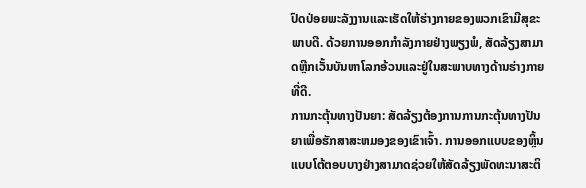ປົດປ່ອຍພະລັງງານແລະເຮັດໃຫ້ຮ່າງກາຍຂອງພວກເຂົາມີສຸຂະພາບດີ. ດ້ວຍການອອກກໍາລັງກາຍຢ່າງພຽງພໍ, ສັດລ້ຽງສາມາດຫຼີກເວັ້ນບັນຫາໂລກອ້ວນແລະຢູ່ໃນສະພາບທາງດ້ານຮ່າງກາຍທີ່ດີ.
ການກະຕຸ້ນທາງປັນຍາ: ສັດລ້ຽງຕ້ອງການການກະຕຸ້ນທາງປັນຍາເພື່ອຮັກສາສະຫມອງຂອງເຂົາເຈົ້າ. ການອອກແບບຂອງຫຼິ້ນແບບໂຕ້ຕອບບາງຢ່າງສາມາດຊ່ວຍໃຫ້ສັດລ້ຽງພັດທະນາສະຕິ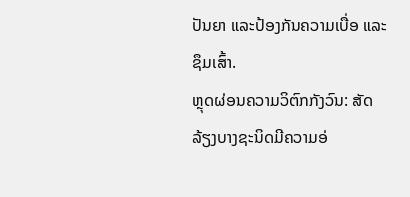ປັນຍາ ແລະປ້ອງກັນຄວາມເບື່ອ ແລະຊຶມເສົ້າ.
ຫຼຸດຜ່ອນຄວາມວິຕົກກັງວົນ: ສັດລ້ຽງບາງຊະນິດມີຄວາມອ່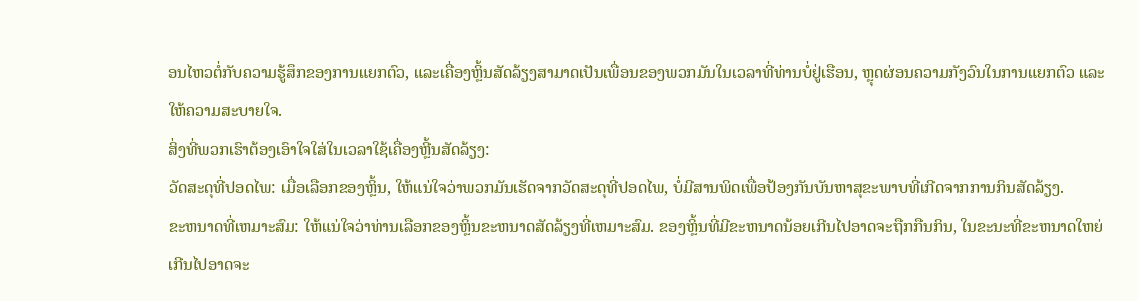ອນໄຫວຕໍ່ກັບຄວາມຮູ້ສຶກຂອງການແຍກຕົວ, ແລະເຄື່ອງຫຼິ້ນສັດລ້ຽງສາມາດເປັນເພື່ອນຂອງພວກມັນໃນເວລາທີ່ທ່ານບໍ່ຢູ່ເຮືອນ, ຫຼຸດຜ່ອນຄວາມກັງວົນໃນການແຍກຕົວ ແລະໃຫ້ຄວາມສະບາຍໃຈ.
ສິ່ງທີ່ພວກເຮົາຕ້ອງເອົາໃຈໃສ່ໃນເວລາໃຊ້ເຄື່ອງຫຼີ້ນສັດລ້ຽງ:
ວັດສະດຸທີ່ປອດໄພ: ເມື່ອເລືອກຂອງຫຼິ້ນ, ໃຫ້ແນ່ໃຈວ່າພວກມັນເຮັດຈາກວັດສະດຸທີ່ປອດໄພ, ບໍ່ມີສານພິດເພື່ອປ້ອງກັນບັນຫາສຸຂະພາບທີ່ເກີດຈາກການກິນສັດລ້ຽງ.
ຂະຫນາດທີ່ເຫມາະສົມ: ໃຫ້ແນ່ໃຈວ່າທ່ານເລືອກຂອງຫຼິ້ນຂະຫນາດສັດລ້ຽງທີ່ເຫມາະສົມ. ຂອງຫຼິ້ນທີ່ມີຂະຫນາດນ້ອຍເກີນໄປອາດຈະຖືກກືນກິນ, ໃນຂະນະທີ່ຂະຫນາດໃຫຍ່ເກີນໄປອາດຈະ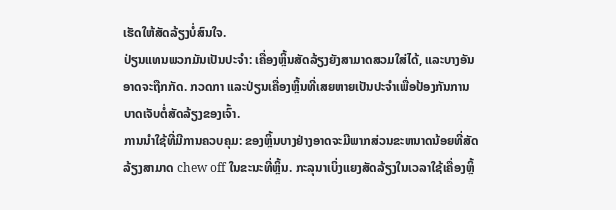ເຮັດໃຫ້ສັດລ້ຽງບໍ່ສົນໃຈ.
ປ່ຽນແທນພວກມັນເປັນປະຈຳ: ເຄື່ອງຫຼິ້ນສັດລ້ຽງຍັງສາມາດສວມໃສ່ໄດ້, ແລະບາງອັນອາດຈະຖືກກັດ. ກວດກາ ແລະປ່ຽນເຄື່ອງຫຼິ້ນທີ່ເສຍຫາຍເປັນປະຈຳເພື່ອປ້ອງກັນການບາດເຈັບຕໍ່ສັດລ້ຽງຂອງເຈົ້າ.
ການນໍາໃຊ້ທີ່ມີການຄວບຄຸມ: ຂອງຫຼິ້ນບາງຢ່າງອາດຈະມີພາກສ່ວນຂະຫນາດນ້ອຍທີ່ສັດລ້ຽງສາມາດ chew off ໃນຂະນະທີ່ຫຼິ້ນ. ກະລຸນາເບິ່ງແຍງສັດລ້ຽງໃນເວລາໃຊ້ເຄື່ອງຫຼິ້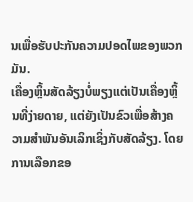ນເພື່ອຮັບປະກັນຄວາມປອດໄພຂອງພວກມັນ.
ເຄື່ອງຫຼິ້ນສັດລ້ຽງບໍ່ພຽງແຕ່ເປັນເຄື່ອງຫຼິ້ນທີ່ງ່າຍດາຍ, ແຕ່ຍັງເປັນຂົວເພື່ອສ້າງຄວາມສໍາພັນອັນເລິກເຊິ່ງກັບສັດລ້ຽງ. ໂດຍການເລືອກຂອ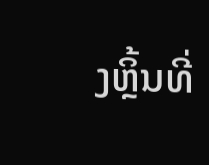ງຫຼິ້ນທີ່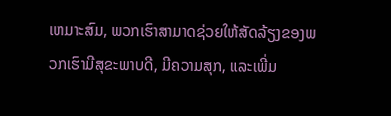ເຫມາະສົມ, ພວກເຮົາສາມາດຊ່ວຍໃຫ້ສັດລ້ຽງຂອງພວກເຮົາມີສຸຂະພາບດີ, ມີຄວາມສຸກ, ແລະເພີ່ມ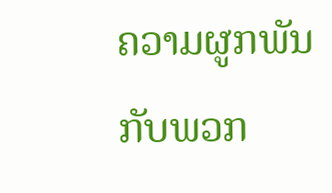ຄວາມຜູກພັນກັບພວກ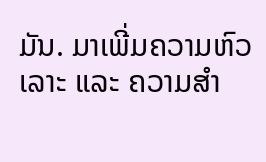ມັນ. ມາເພີ່ມຄວາມຫົວເລາະ ແລະ ຄວາມສຳ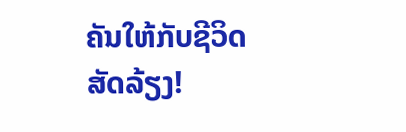ຄັນໃຫ້ກັບຊີວິດສັດລ້ຽງ!